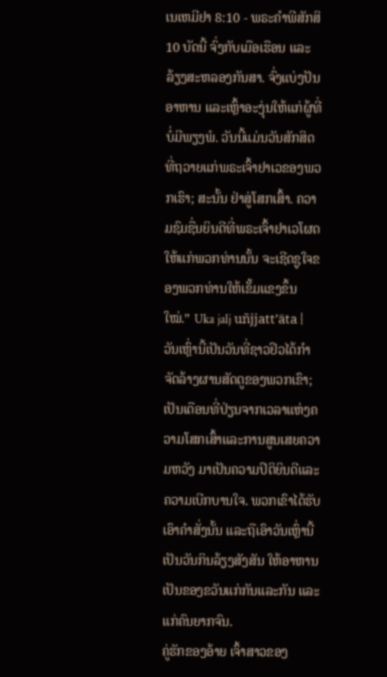ເນເຫມີຢາ 8:10 - ພຣະຄຳພີສັກສິ10 ບັດນີ້ ຈົ່ງກັບເມືອເຮືອນ ແລະລ້ຽງສະຫລອງກັນສາ. ຈົ່ງແບ່ງປັນອາຫານ ແລະເຫຼົ້າອະງຸ່ນໃຫ້ແກ່ຜູ້ທີ່ບໍ່ມີພຽງພໍ. ວັນນີ້ແມ່ນວັນສັກສິດທີ່ຖວາຍແກ່ພຣະເຈົ້າຢາເວຂອງພວກເຮົາ; ສະນັ້ນ ຢ່າສູ່ໂສກເສົ້າ. ຄວາມຊົມຊື່ນຍິນດີທີ່ພຣະເຈົ້າຢາເວໂຜດໃຫ້ແກ່ພວກທ່ານນັ້ນ ຈະເຊີດຊູໃຈຂອງພວກທ່ານໃຫ້ເຂັ້ມແຂງຂຶ້ນໃໝ່.” Uka jalj uñjjattʼäta |
ວັນເຫຼົ່ານີ້ເປັນວັນທີ່ຊາວຢິວໄດ້ກຳຈັດລ້າງຜານສັດຕູຂອງພວກເຂົາ; ເປັນເດືອນທີ່ປ່ຽນຈາກເວລາແຫ່ງຄວາມໂສກເສົ້າແລະການສູນເສຍຄວາມຫວັງ ມາເປັນຄວາມປິຕິຍິນດີແລະຄວາມເບີກບານໃຈ. ພວກເຂົາໄດ້ຮັບເອົາຄຳສັ່ງນັ້ນ ແລະຖືເອົາວັນເຫຼົ່ານີ້ເປັນວັນກິນລ້ຽງສັງສັນ ໃຫ້ອາຫານເປັນຂອງຂວັນແກ່ກັນແລະກັນ ແລະແກ່ຄົນຍາກຈົນ.
ຄູ່ຮັກຂອງອ້າຍ ເຈົ້າສາວຂອງ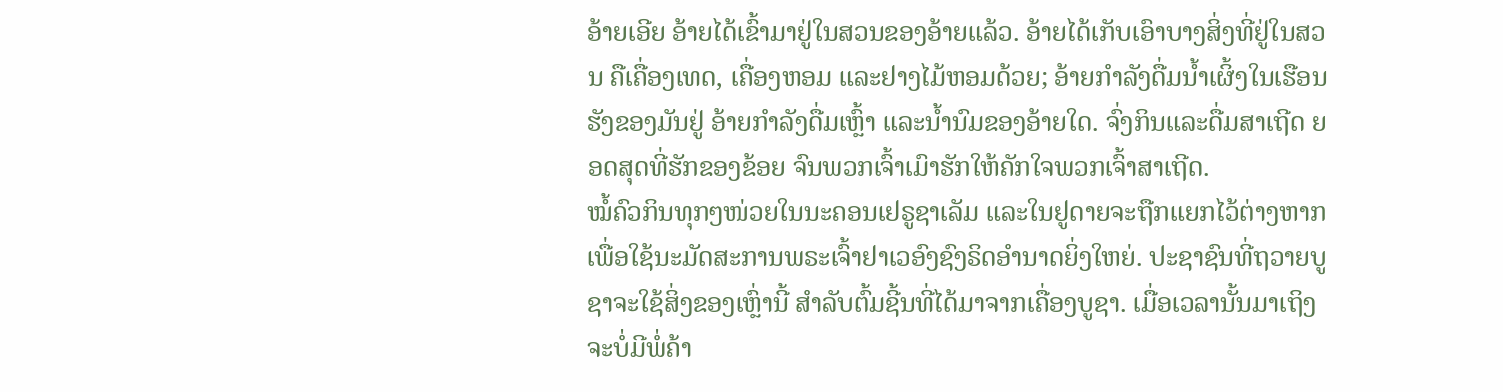ອ້າຍເອີຍ ອ້າຍໄດ້ເຂົ້າມາຢູ່ໃນສວນຂອງອ້າຍແລ້ວ. ອ້າຍໄດ້ເກັບເອົາບາງສິ່ງທີ່ຢູ່ໃນສວນ ຄືເຄື່ອງເທດ, ເຄື່ອງຫອມ ແລະຢາງໄມ້ຫອມດ້ວຍ; ອ້າຍກຳລັງດື່ມນໍ້າເຜິ້ງໃນເຮືອນຮັງຂອງມັນຢູ່ ອ້າຍກຳລັງດື່ມເຫຼົ້າ ແລະນໍ້ານົມຂອງອ້າຍໃດ. ຈົ່ງກິນແລະດື່ມສາເຖີດ ຍອດສຸດທີ່ຮັກຂອງຂ້ອຍ ຈົນພວກເຈົ້າເມົາຮັກໃຫ້ຄັກໃຈພວກເຈົ້າສາເຖີດ.
ໝໍ້ຄົວກິນທຸກໆໜ່ວຍໃນນະຄອນເຢຣູຊາເລັມ ແລະໃນຢູດາຍຈະຖືກແຍກໄວ້ຕ່າງຫາກ ເພື່ອໃຊ້ນະມັດສະການພຣະເຈົ້າຢາເວອົງຊົງຣິດອຳນາດຍິ່ງໃຫຍ່. ປະຊາຊົນທີ່ຖວາຍບູຊາຈະໃຊ້ສິ່ງຂອງເຫຼົ່ານີ້ ສຳລັບຕົ້ມຊີ້ນທີ່ໄດ້ມາຈາກເຄື່ອງບູຊາ. ເມື່ອເວລານັ້ນມາເຖິງ ຈະບໍ່ມີພໍ່ຄ້າ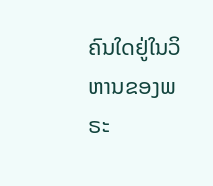ຄົນໃດຢູ່ໃນວິຫານຂອງພຣະ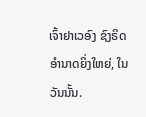ເຈົ້າຢາເວອົງ ຊົງຣິດອຳນາດຍິ່ງໃຫຍ່, ໃນວັນນັ້ນ.